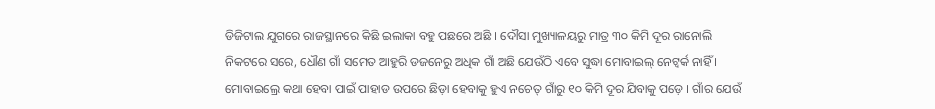ଡିଜିଟାଲ ଯୁଗରେ ରାଜସ୍ଥାନରେ କିଛି ଇଲାକା ବହୁ ପଛରେ ଅଛି । ଦୌସା ମୁଖ୍ୟାଳୟରୁ ମାତ୍ର ୩୦ କିମି ଦୂର ରାନୋଲି ନିକଟରେ ସରେ, ଧୌଣ ଗାଁ ସମେତ ଆହୁରି ଡଜନେରୁ ଅଧିକ ଗାଁ ଅଛି ଯେଉଁଠି ଏବେ ସୁଦ୍ଧା ମୋବାଇଲ୍ ନେଟ୍ୱର୍କ ନାହିଁ । ମୋବାଇଲ୍ରେ କଥା ହେବା ପାଇଁ ପାହାଡ ଉପରେ ଛିଡ଼ା ହେବାକୁ ହୁଏ ନଚେତ୍ ଗାଁରୁ ୧୦ କିମି ଦୂର ଯିବାକୁ ପଡ଼େ । ଗାଁର ଯେଉଁ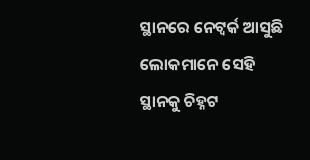ସ୍ଥାନରେ ନେଟ୍ୱର୍କ ଆସୁଛି ଲୋକମାନେ ସେହି ସ୍ଥାନକୁ ଚିହ୍ନଟ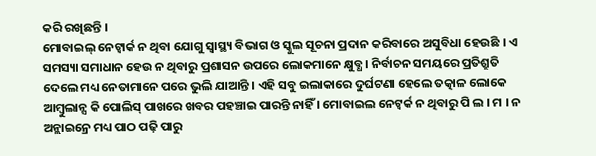କରି ରଖିଛନ୍ତି ।
ମୋବାଇଲ୍ ନେଟ୍ୱାର୍କ ନ ଥିବା ଯୋଗୁ ସ୍ୱାସ୍ଥ୍ୟ ବିଭାଗ ଓ ସ୍କୁଲ ସୂଚନା ପ୍ରଦାନ କରିବାରେ ଅସୁବିଧା ହେଉଛି । ଏ ସମସ୍ୟା ସମାଧାନ ହେଉ ନ ଥିବାରୁ ପ୍ରଶାସନ ଉପରେ ଲୋକମାନେ କ୍ଷୁବ୍ଧ । ନିର୍ବାଚନ ସମୟରେ ପ୍ରତିଶ୍ରୁତି ଦେଲେ ମଧ୍ୟ ନେତାମାନେ ପରେ ଭୁଲି ଯାଆନ୍ତି । ଏହି ସବୁ ଇଲାକାରେ ଦୁର୍ଘଟଣା ହେଲେ ତତ୍କାଳ ଲୋକେ ଆମ୍ବୁଲାନ୍ସ କି ପୋଲିସ୍ ପାଖରେ ଖବର ପହଞ୍ଚାଇ ପାରନ୍ତି ନାହିଁ । ମୋବାଇଲ ନେଟ୍ୱର୍କ ନ ଥିବାରୁ ପି ଲ । ମ । ନ ଅନ୍ଲାଇନ୍ରେ ମଧ୍ୟ ପାଠ ପଢ଼ି ପାରୁ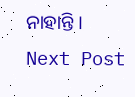ନାହାନ୍ତି ।
Next Post